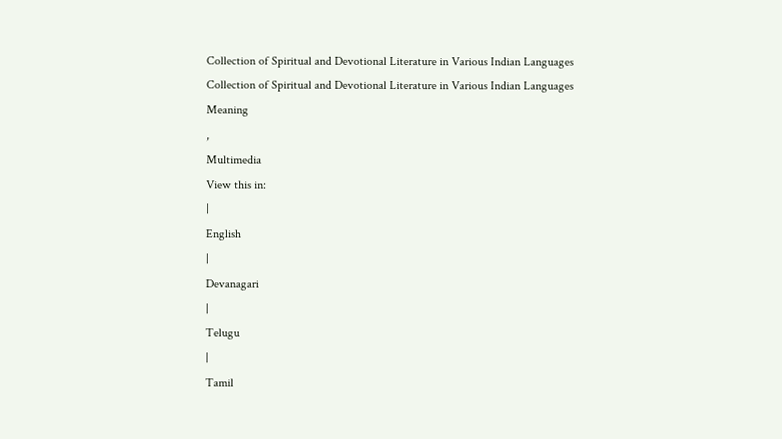Collection of Spiritual and Devotional Literature in Various Indian Languages
Collection of Spiritual and Devotional Literature in Various Indian Languages
Meaning
,
Multimedia
View this in:
|
English
|
Devanagari
|
Telugu
|
Tamil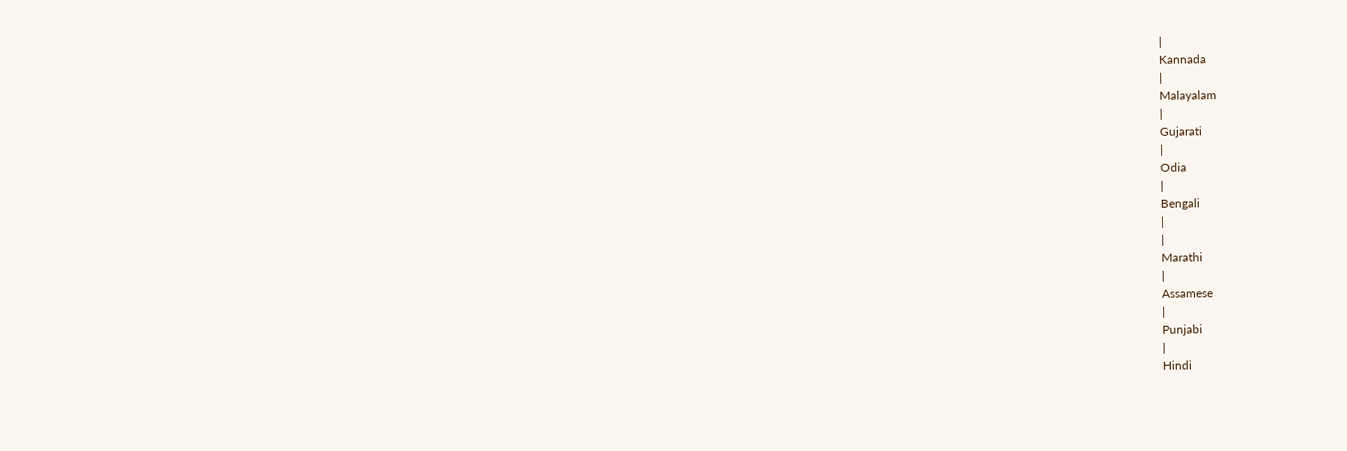|
Kannada
|
Malayalam
|
Gujarati
|
Odia
|
Bengali
|
|
Marathi
|
Assamese
|
Punjabi
|
Hindi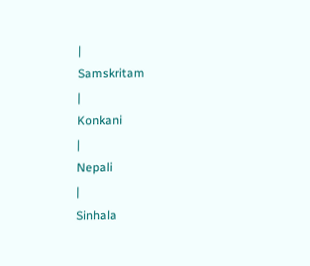|
Samskritam
|
Konkani
|
Nepali
|
Sinhala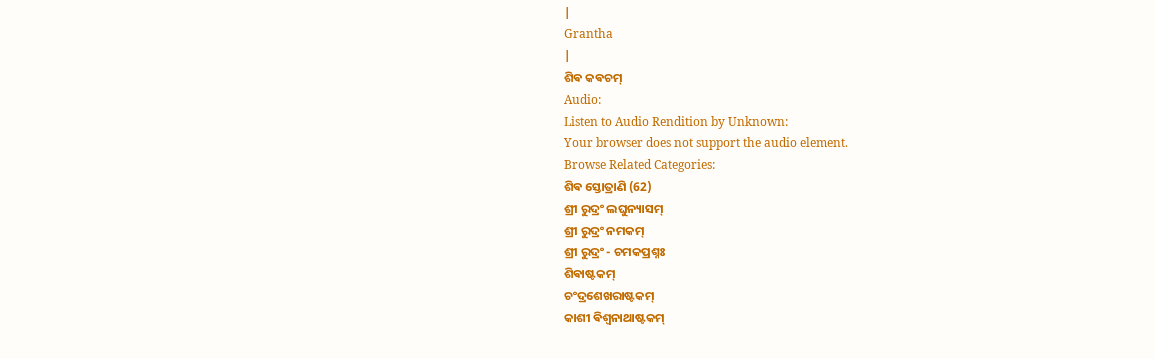|
Grantha
|
ଶିଵ କଵଚମ୍
Audio:
Listen to Audio Rendition by Unknown:
Your browser does not support the audio element.
Browse Related Categories:
ଶିଵ ସ୍ତୋତ୍ରାଣି (62)
ଶ୍ରୀ ରୁଦ୍ରଂ ଲଘୁନ୍ୟାସମ୍
ଶ୍ରୀ ରୁଦ୍ରଂ ନମକମ୍
ଶ୍ରୀ ରୁଦ୍ରଂ - ଚମକପ୍ରଶ୍ନଃ
ଶିଵାଷ୍ଟକମ୍
ଚଂଦ୍ରଶେଖରାଷ୍ଟକମ୍
କାଶୀ ଵିଶ୍ଵନାଥାଷ୍ଟକମ୍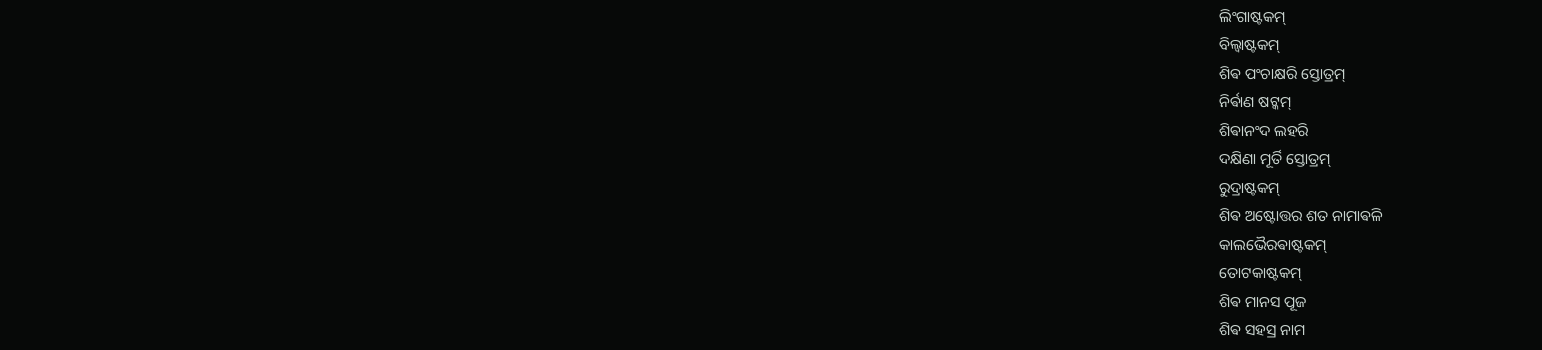ଲିଂଗାଷ୍ଟକମ୍
ବିଲ୍ଵାଷ୍ଟକମ୍
ଶିଵ ପଂଚାକ୍ଷରି ସ୍ତୋତ୍ରମ୍
ନିର୍ଵାଣ ଷଟ୍କମ୍
ଶିଵାନଂଦ ଲହରି
ଦକ୍ଷିଣା ମୂର୍ତି ସ୍ତୋତ୍ରମ୍
ରୁଦ୍ରାଷ୍ଟକମ୍
ଶିଵ ଅଷ୍ଟୋତ୍ତର ଶତ ନାମାଵଳି
କାଲଭୈରଵାଷ୍ଟକମ୍
ତୋଟକାଷ୍ଟକମ୍
ଶିଵ ମାନସ ପୂଜ
ଶିଵ ସହସ୍ର ନାମ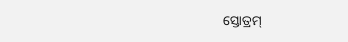ସ୍ତୋତ୍ରମ୍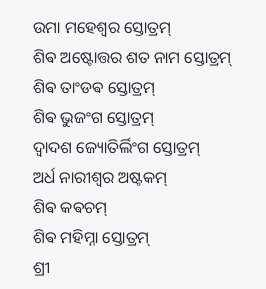ଉମା ମହେଶ୍ଵର ସ୍ତୋତ୍ରମ୍
ଶିଵ ଅଷ୍ଟୋତ୍ତର ଶତ ନାମ ସ୍ତୋତ୍ରମ୍
ଶିଵ ତାଂଡଵ ସ୍ତୋତ୍ରମ୍
ଶିଵ ଭୁଜଂଗ ସ୍ତୋତ୍ରମ୍
ଦ୍ଵାଦଶ ଜ୍ୟୋତିର୍ଲିଂଗ ସ୍ତୋତ୍ରମ୍
ଅର୍ଧ ନାରୀଶ୍ଵର ଅଷ୍ଟକମ୍
ଶିଵ କଵଚମ୍
ଶିଵ ମହିମ୍ନା ସ୍ତୋତ୍ରମ୍
ଶ୍ରୀ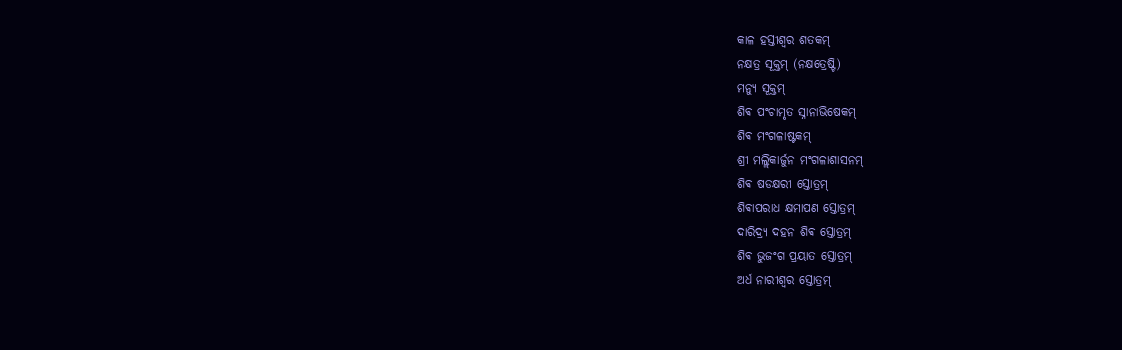କାଳ ହସ୍ତୀଶ୍ଵର ଶତକମ୍
ନକ୍ଷତ୍ର ସୂକ୍ତମ୍ (ନକ୍ଷତ୍ରେଷ୍ଟି)
ମନ୍ୟୁ ସୂକ୍ତମ୍
ଶିଵ ପଂଚାମୃତ ସ୍ନାନାଭିଷେକମ୍
ଶିଵ ମଂଗଳାଷ୍ଟକମ୍
ଶ୍ରୀ ମଲ୍ଲିକାର୍ଜୁନ ମଂଗଳାଶାସନମ୍
ଶିଵ ଷଡକ୍ଷରୀ ସ୍ତୋତ୍ରମ୍
ଶିଵାପରାଧ କ୍ଷମାପଣ ସ୍ତୋତ୍ରମ୍
ଦାରିଦ୍ର୍ୟ ଦହନ ଶିଵ ସ୍ତୋତ୍ରମ୍
ଶିଵ ଭୁଜଂଗ ପ୍ରୟାତ ସ୍ତୋତ୍ରମ୍
ଅର୍ଧ ନାରୀଶ୍ଵର ସ୍ତୋତ୍ରମ୍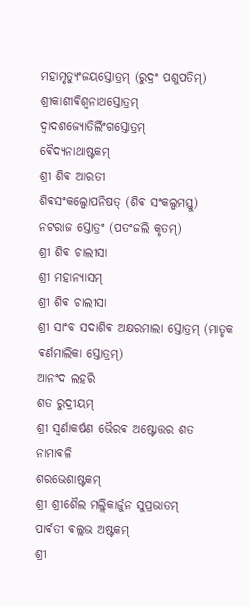ମହାମୃତ୍ୟୁଂଜୟସ୍ତୋତ୍ରମ୍ (ରୁଦ୍ରଂ ପଶୁପତିମ୍)
ଶ୍ରୀକାଶୀଵିଶ୍ଵନାଥସ୍ତୋତ୍ରମ୍
ଦ୍ଵାଦଶଜ୍ୟୋତିର୍ଲିଂଗସ୍ତୋତ୍ରମ୍
ଵୈଦ୍ୟନାଥାଷ୍ଟକମ୍
ଶ୍ରୀ ଶିଵ ଆରତୀ
ଶିଵସଂକଲ୍ପୋପନିଷତ୍ (ଶିଵ ସଂକଲ୍ପମସ୍ତୁ)
ନଟରାଜ ସ୍ତୋତ୍ରଂ (ପତଂଜଲି କୃତମ୍)
ଶ୍ରୀ ଶିଵ ଚାଲୀସା
ଶ୍ରୀ ମହାନ୍ୟାସମ୍
ଶ୍ରୀ ଶିଵ ଚାଲୀସା
ଶ୍ରୀ ସାଂବ ସଦାଶିଵ ଅକ୍ଷରମାଲା ସ୍ତୋତ୍ରମ୍ (ମାତୃକ ଵର୍ଣମାଲିକା ସ୍ତୋତ୍ରମ୍)
ଆନଂଦ ଲହରି
ଶତ ରୁଦ୍ରୀୟମ୍
ଶ୍ରୀ ସ୍ଵର୍ଣାକର୍ଷଣ ଭୈରଵ ଅଷ୍ଟୋତ୍ତର ଶତ ନାମାଵଳି
ଶରଭେଶାଷ୍ଟକମ୍
ଶ୍ରୀ ଶ୍ରୀଶୈଲ ମଲ୍ଲିକାର୍ଜୁନ ସୁପ୍ରଭାତମ୍
ପାର୍ଵତୀ ଵଲ୍ଲଭ ଅଷ୍ଟକମ୍
ଶ୍ରୀ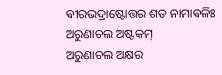ଵୀରଭଦ୍ରାଷ୍ଟୋତ୍ତର ଶତ ନାମାଵଳିଃ
ଅରୁଣାଚଲ ଅଷ୍ଟକମ୍
ଅରୁଣାଚଲ ଅକ୍ଷର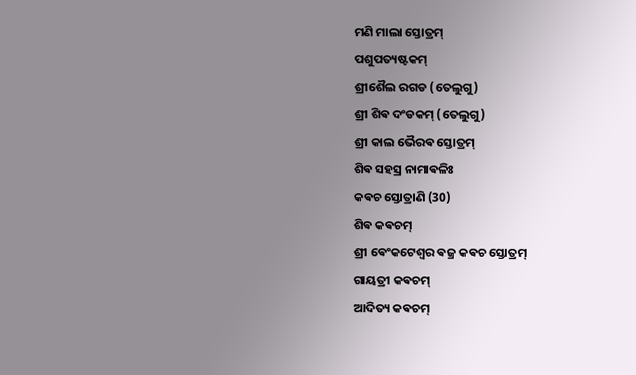ମଣି ମାଲା ସ୍ତୋତ୍ରମ୍
ପଶୁପତ୍ୟଷ୍ଟକମ୍
ଶ୍ରୀଶୈଲ ରଗଡ (ତେଲୁଗୁ)
ଶ୍ରୀ ଶିଵ ଦଂଡକମ୍ (ତେଲୁଗୁ)
ଶ୍ରୀ କାଲ ଭୈରଵ ସ୍ତୋତ୍ରମ୍
ଶିଵ ସହସ୍ର ନାମାଵଳିଃ
କଵଚ ସ୍ତୋତ୍ରାଣି (30)
ଶିଵ କଵଚମ୍
ଶ୍ରୀ ଵେଂକଟେଶ୍ଵର ଵଜ୍ର କଵଚ ସ୍ତୋତ୍ରମ୍
ଗାୟତ୍ରୀ କଵଚମ୍
ଆଦିତ୍ୟ କଵଚମ୍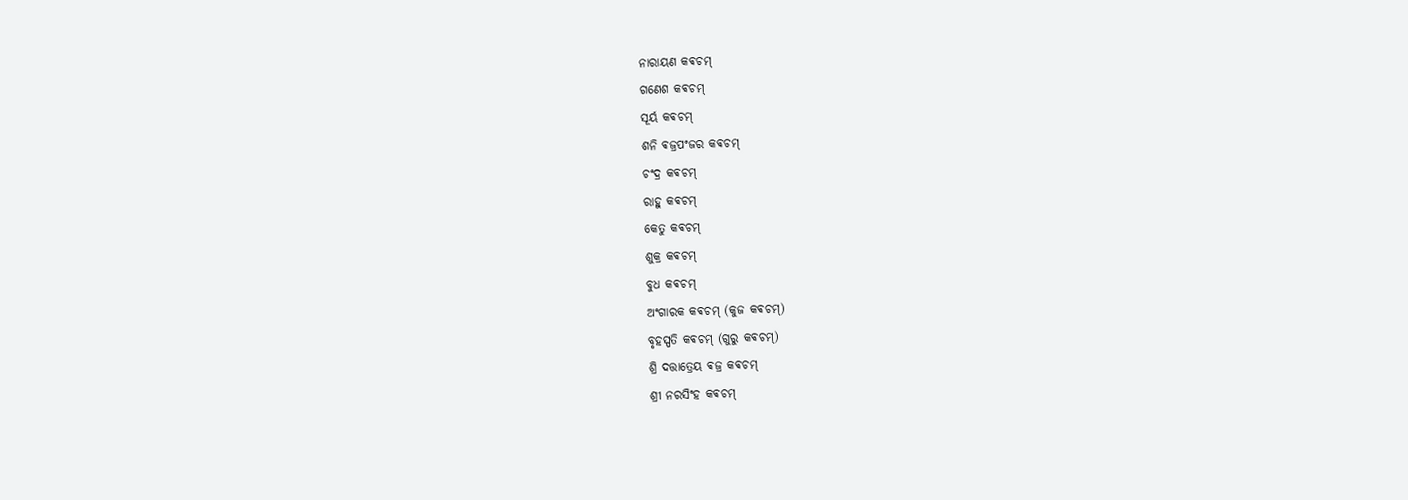ନାରାୟଣ କଵଚମ୍
ଗଣେଶ କଵଚମ୍
ସୂର୍ୟ କଵଚମ୍
ଶନି ଵଜ୍ରପଂଜର କଵଚମ୍
ଚଂଦ୍ର କଵଚମ୍
ରାହୁ କଵଚମ୍
କେତୁ କଵଚମ୍
ଶୁକ୍ର କଵଚମ୍
ବୁଧ କଵଚମ୍
ଅଂଗାରକ କଵଚମ୍ (କୁଜ କଵଚମ୍)
ବୃହସ୍ପତି କଵଚମ୍ (ଗୁରୁ କଵଚମ୍)
ଶ୍ରି ଦତ୍ତାତ୍ରେୟ ଵଜ୍ର କଵଚମ୍
ଶ୍ରୀ ନରସିଂହ କଵଚମ୍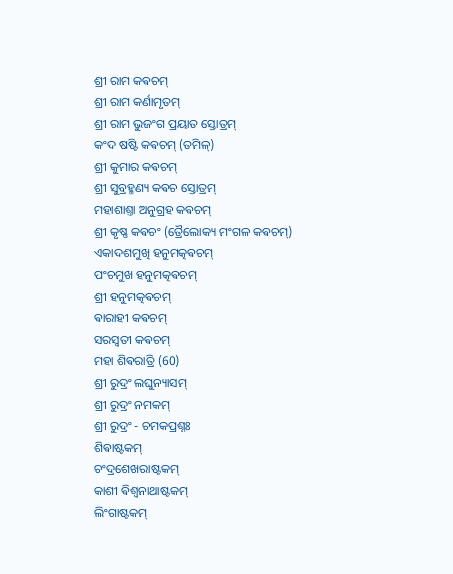ଶ୍ରୀ ରାମ କଵଚମ୍
ଶ୍ରୀ ରାମ କର୍ଣାମୃତମ୍
ଶ୍ରୀ ରାମ ଭୁଜଂଗ ପ୍ରୟାତ ସ୍ତୋତ୍ରମ୍
କଂଦ ଷଷ୍ଟି କଵଚମ୍ (ତମିଳ୍)
ଶ୍ରୀ କୁମାର କଵଚମ୍
ଶ୍ରୀ ସୁବ୍ରହ୍ମଣ୍ୟ କଵଚ ସ୍ତୋତ୍ରମ୍
ମହାଶାଶ୍ତା ଅନୁଗ୍ରହ କଵଚମ୍
ଶ୍ରୀ କୃଷ୍ଣ କଵଚଂ (ତ୍ରୈଲୋକ୍ୟ ମଂଗଳ କଵଚମ୍)
ଏକାଦଶମୁଖି ହନୁମତ୍କଵଚମ୍
ପଂଚମୁଖ ହନୁମତ୍କଵଚମ୍
ଶ୍ରୀ ହନୁମତ୍କଵଚମ୍
ଵାରାହୀ କଵଚମ୍
ସରସ୍ଵତୀ କଵଚମ୍
ମହା ଶିଵରାତ୍ରି (60)
ଶ୍ରୀ ରୁଦ୍ରଂ ଲଘୁନ୍ୟାସମ୍
ଶ୍ରୀ ରୁଦ୍ରଂ ନମକମ୍
ଶ୍ରୀ ରୁଦ୍ରଂ - ଚମକପ୍ରଶ୍ନଃ
ଶିଵାଷ୍ଟକମ୍
ଚଂଦ୍ରଶେଖରାଷ୍ଟକମ୍
କାଶୀ ଵିଶ୍ଵନାଥାଷ୍ଟକମ୍
ଲିଂଗାଷ୍ଟକମ୍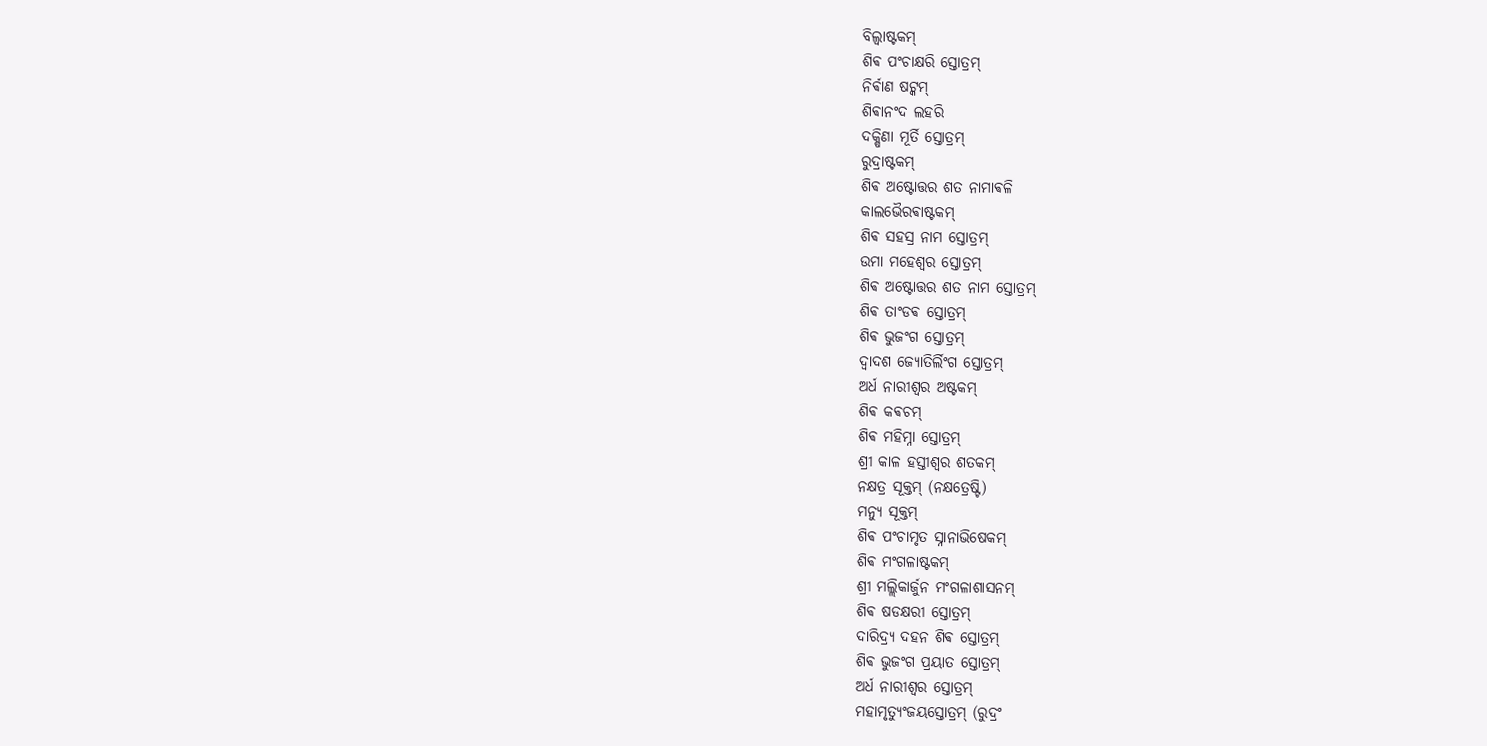ବିଲ୍ଵାଷ୍ଟକମ୍
ଶିଵ ପଂଚାକ୍ଷରି ସ୍ତୋତ୍ରମ୍
ନିର୍ଵାଣ ଷଟ୍କମ୍
ଶିଵାନଂଦ ଲହରି
ଦକ୍ଷିଣା ମୂର୍ତି ସ୍ତୋତ୍ରମ୍
ରୁଦ୍ରାଷ୍ଟକମ୍
ଶିଵ ଅଷ୍ଟୋତ୍ତର ଶତ ନାମାଵଳି
କାଲଭୈରଵାଷ୍ଟକମ୍
ଶିଵ ସହସ୍ର ନାମ ସ୍ତୋତ୍ରମ୍
ଉମା ମହେଶ୍ଵର ସ୍ତୋତ୍ରମ୍
ଶିଵ ଅଷ୍ଟୋତ୍ତର ଶତ ନାମ ସ୍ତୋତ୍ରମ୍
ଶିଵ ତାଂଡଵ ସ୍ତୋତ୍ରମ୍
ଶିଵ ଭୁଜଂଗ ସ୍ତୋତ୍ରମ୍
ଦ୍ଵାଦଶ ଜ୍ୟୋତିର୍ଲିଂଗ ସ୍ତୋତ୍ରମ୍
ଅର୍ଧ ନାରୀଶ୍ଵର ଅଷ୍ଟକମ୍
ଶିଵ କଵଚମ୍
ଶିଵ ମହିମ୍ନା ସ୍ତୋତ୍ରମ୍
ଶ୍ରୀ କାଳ ହସ୍ତୀଶ୍ଵର ଶତକମ୍
ନକ୍ଷତ୍ର ସୂକ୍ତମ୍ (ନକ୍ଷତ୍ରେଷ୍ଟି)
ମନ୍ୟୁ ସୂକ୍ତମ୍
ଶିଵ ପଂଚାମୃତ ସ୍ନାନାଭିଷେକମ୍
ଶିଵ ମଂଗଳାଷ୍ଟକମ୍
ଶ୍ରୀ ମଲ୍ଲିକାର୍ଜୁନ ମଂଗଳାଶାସନମ୍
ଶିଵ ଷଡକ୍ଷରୀ ସ୍ତୋତ୍ରମ୍
ଦାରିଦ୍ର୍ୟ ଦହନ ଶିଵ ସ୍ତୋତ୍ରମ୍
ଶିଵ ଭୁଜଂଗ ପ୍ରୟାତ ସ୍ତୋତ୍ରମ୍
ଅର୍ଧ ନାରୀଶ୍ଵର ସ୍ତୋତ୍ରମ୍
ମହାମୃତ୍ୟୁଂଜୟସ୍ତୋତ୍ରମ୍ (ରୁଦ୍ରଂ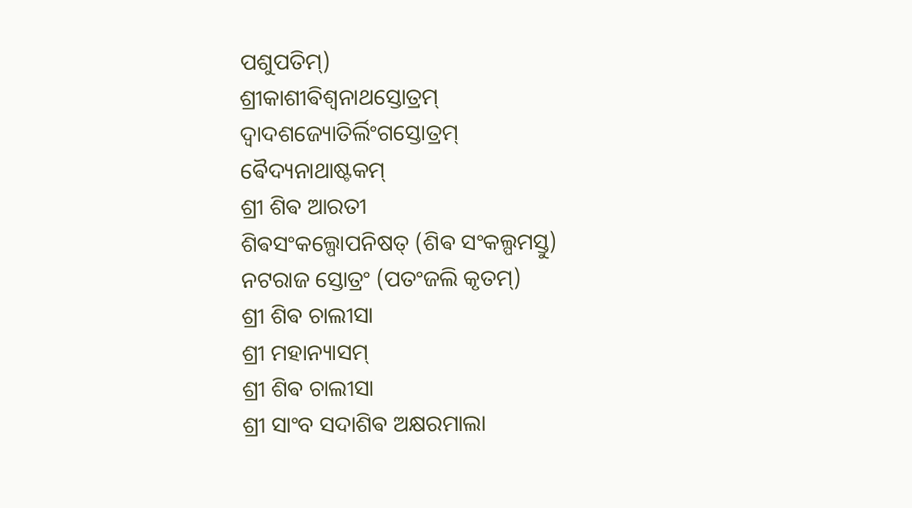ପଶୁପତିମ୍)
ଶ୍ରୀକାଶୀଵିଶ୍ଵନାଥସ୍ତୋତ୍ରମ୍
ଦ୍ଵାଦଶଜ୍ୟୋତିର୍ଲିଂଗସ୍ତୋତ୍ରମ୍
ଵୈଦ୍ୟନାଥାଷ୍ଟକମ୍
ଶ୍ରୀ ଶିଵ ଆରତୀ
ଶିଵସଂକଲ୍ପୋପନିଷତ୍ (ଶିଵ ସଂକଲ୍ପମସ୍ତୁ)
ନଟରାଜ ସ୍ତୋତ୍ରଂ (ପତଂଜଲି କୃତମ୍)
ଶ୍ରୀ ଶିଵ ଚାଲୀସା
ଶ୍ରୀ ମହାନ୍ୟାସମ୍
ଶ୍ରୀ ଶିଵ ଚାଲୀସା
ଶ୍ରୀ ସାଂବ ସଦାଶିଵ ଅକ୍ଷରମାଲା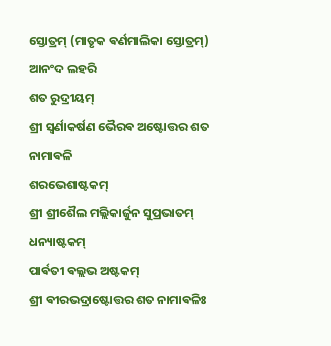ସ୍ତୋତ୍ରମ୍ (ମାତୃକ ଵର୍ଣମାଲିକା ସ୍ତୋତ୍ରମ୍)
ଆନଂଦ ଲହରି
ଶତ ରୁଦ୍ରୀୟମ୍
ଶ୍ରୀ ସ୍ଵର୍ଣାକର୍ଷଣ ଭୈରଵ ଅଷ୍ଟୋତ୍ତର ଶତ ନାମାଵଳି
ଶରଭେଶାଷ୍ଟକମ୍
ଶ୍ରୀ ଶ୍ରୀଶୈଲ ମଲ୍ଲିକାର୍ଜୁନ ସୁପ୍ରଭାତମ୍
ଧନ୍ୟାଷ୍ଟକମ୍
ପାର୍ଵତୀ ଵଲ୍ଲଭ ଅଷ୍ଟକମ୍
ଶ୍ରୀ ଵୀରଭଦ୍ରାଷ୍ଟୋତ୍ତର ଶତ ନାମାଵଳିଃ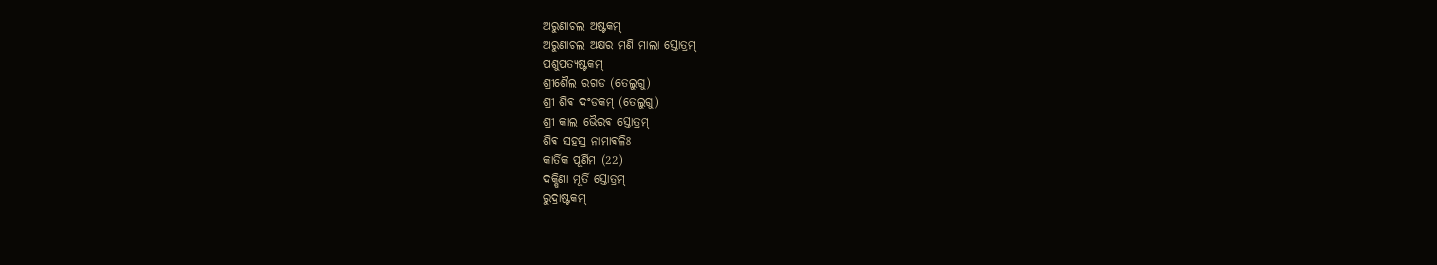ଅରୁଣାଚଲ ଅଷ୍ଟକମ୍
ଅରୁଣାଚଲ ଅକ୍ଷର ମଣି ମାଲା ସ୍ତୋତ୍ରମ୍
ପଶୁପତ୍ୟଷ୍ଟକମ୍
ଶ୍ରୀଶୈଲ ରଗଡ (ତେଲୁଗୁ)
ଶ୍ରୀ ଶିଵ ଦଂଡକମ୍ (ତେଲୁଗୁ)
ଶ୍ରୀ କାଲ ଭୈରଵ ସ୍ତୋତ୍ରମ୍
ଶିଵ ସହସ୍ର ନାମାଵଳିଃ
କାର୍ତିକ ପୂର୍ଣିମ (22)
ଦକ୍ଷିଣା ମୂର୍ତି ସ୍ତୋତ୍ରମ୍
ରୁଦ୍ରାଷ୍ଟକମ୍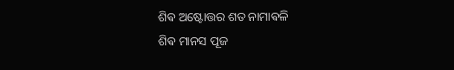ଶିଵ ଅଷ୍ଟୋତ୍ତର ଶତ ନାମାଵଳି
ଶିଵ ମାନସ ପୂଜ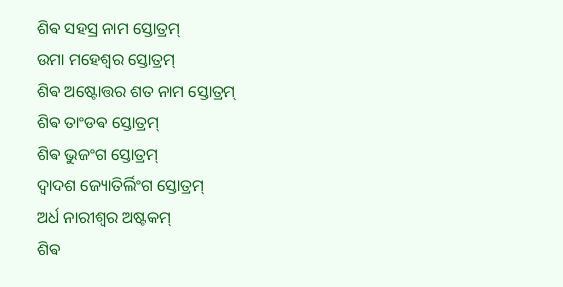ଶିଵ ସହସ୍ର ନାମ ସ୍ତୋତ୍ରମ୍
ଉମା ମହେଶ୍ଵର ସ୍ତୋତ୍ରମ୍
ଶିଵ ଅଷ୍ଟୋତ୍ତର ଶତ ନାମ ସ୍ତୋତ୍ରମ୍
ଶିଵ ତାଂଡଵ ସ୍ତୋତ୍ରମ୍
ଶିଵ ଭୁଜଂଗ ସ୍ତୋତ୍ରମ୍
ଦ୍ଵାଦଶ ଜ୍ୟୋତିର୍ଲିଂଗ ସ୍ତୋତ୍ରମ୍
ଅର୍ଧ ନାରୀଶ୍ଵର ଅଷ୍ଟକମ୍
ଶିଵ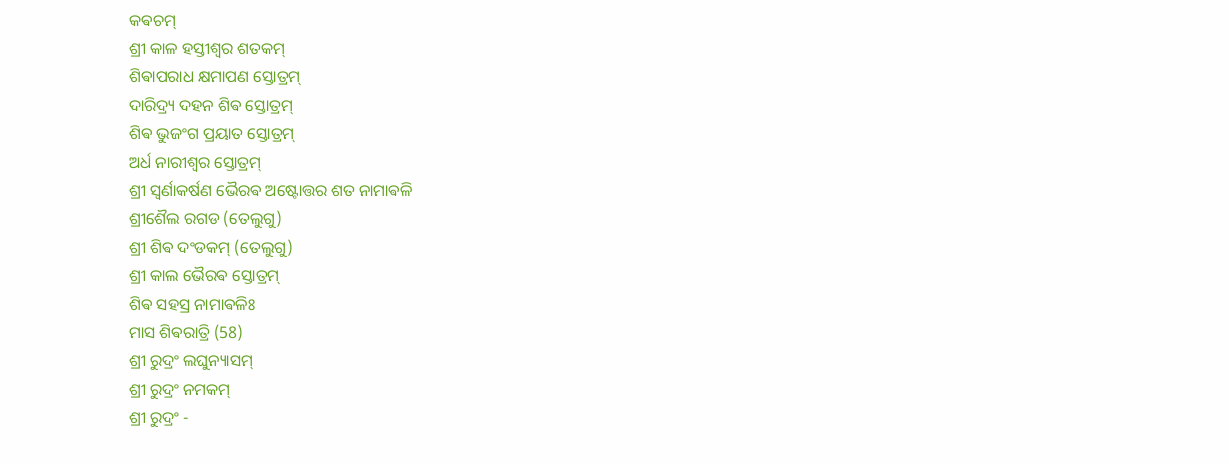କଵଚମ୍
ଶ୍ରୀ କାଳ ହସ୍ତୀଶ୍ଵର ଶତକମ୍
ଶିଵାପରାଧ କ୍ଷମାପଣ ସ୍ତୋତ୍ରମ୍
ଦାରିଦ୍ର୍ୟ ଦହନ ଶିଵ ସ୍ତୋତ୍ରମ୍
ଶିଵ ଭୁଜଂଗ ପ୍ରୟାତ ସ୍ତୋତ୍ରମ୍
ଅର୍ଧ ନାରୀଶ୍ଵର ସ୍ତୋତ୍ରମ୍
ଶ୍ରୀ ସ୍ଵର୍ଣାକର୍ଷଣ ଭୈରଵ ଅଷ୍ଟୋତ୍ତର ଶତ ନାମାଵଳି
ଶ୍ରୀଶୈଲ ରଗଡ (ତେଲୁଗୁ)
ଶ୍ରୀ ଶିଵ ଦଂଡକମ୍ (ତେଲୁଗୁ)
ଶ୍ରୀ କାଲ ଭୈରଵ ସ୍ତୋତ୍ରମ୍
ଶିଵ ସହସ୍ର ନାମାଵଳିଃ
ମାସ ଶିଵରାତ୍ରି (58)
ଶ୍ରୀ ରୁଦ୍ରଂ ଲଘୁନ୍ୟାସମ୍
ଶ୍ରୀ ରୁଦ୍ରଂ ନମକମ୍
ଶ୍ରୀ ରୁଦ୍ରଂ -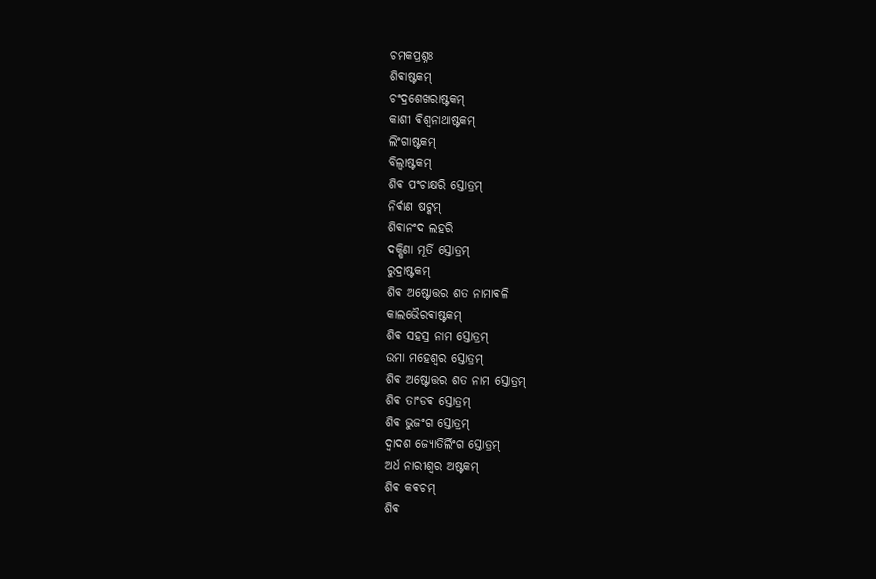ଚମକପ୍ରଶ୍ନଃ
ଶିଵାଷ୍ଟକମ୍
ଚଂଦ୍ରଶେଖରାଷ୍ଟକମ୍
କାଶୀ ଵିଶ୍ଵନାଥାଷ୍ଟକମ୍
ଲିଂଗାଷ୍ଟକମ୍
ବିଲ୍ଵାଷ୍ଟକମ୍
ଶିଵ ପଂଚାକ୍ଷରି ସ୍ତୋତ୍ରମ୍
ନିର୍ଵାଣ ଷଟ୍କମ୍
ଶିଵାନଂଦ ଲହରି
ଦକ୍ଷିଣା ମୂର୍ତି ସ୍ତୋତ୍ରମ୍
ରୁଦ୍ରାଷ୍ଟକମ୍
ଶିଵ ଅଷ୍ଟୋତ୍ତର ଶତ ନାମାଵଳି
କାଲଭୈରଵାଷ୍ଟକମ୍
ଶିଵ ସହସ୍ର ନାମ ସ୍ତୋତ୍ରମ୍
ଉମା ମହେଶ୍ଵର ସ୍ତୋତ୍ରମ୍
ଶିଵ ଅଷ୍ଟୋତ୍ତର ଶତ ନାମ ସ୍ତୋତ୍ରମ୍
ଶିଵ ତାଂଡଵ ସ୍ତୋତ୍ରମ୍
ଶିଵ ଭୁଜଂଗ ସ୍ତୋତ୍ରମ୍
ଦ୍ଵାଦଶ ଜ୍ୟୋତିର୍ଲିଂଗ ସ୍ତୋତ୍ରମ୍
ଅର୍ଧ ନାରୀଶ୍ଵର ଅଷ୍ଟକମ୍
ଶିଵ କଵଚମ୍
ଶିଵ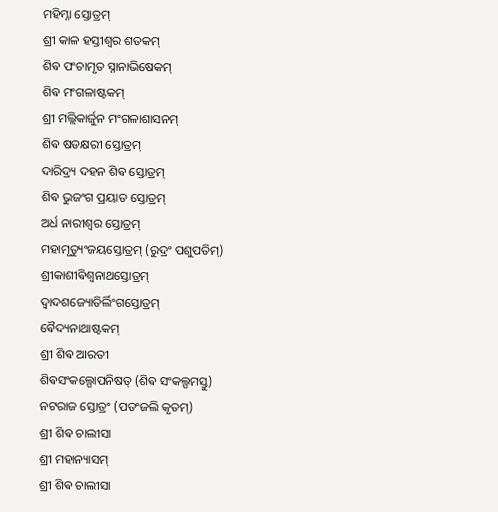ମହିମ୍ନା ସ୍ତୋତ୍ରମ୍
ଶ୍ରୀ କାଳ ହସ୍ତୀଶ୍ଵର ଶତକମ୍
ଶିଵ ପଂଚାମୃତ ସ୍ନାନାଭିଷେକମ୍
ଶିଵ ମଂଗଳାଷ୍ଟକମ୍
ଶ୍ରୀ ମଲ୍ଲିକାର୍ଜୁନ ମଂଗଳାଶାସନମ୍
ଶିଵ ଷଡକ୍ଷରୀ ସ୍ତୋତ୍ରମ୍
ଦାରିଦ୍ର୍ୟ ଦହନ ଶିଵ ସ୍ତୋତ୍ରମ୍
ଶିଵ ଭୁଜଂଗ ପ୍ରୟାତ ସ୍ତୋତ୍ରମ୍
ଅର୍ଧ ନାରୀଶ୍ଵର ସ୍ତୋତ୍ରମ୍
ମହାମୃତ୍ୟୁଂଜୟସ୍ତୋତ୍ରମ୍ (ରୁଦ୍ରଂ ପଶୁପତିମ୍)
ଶ୍ରୀକାଶୀଵିଶ୍ଵନାଥସ୍ତୋତ୍ରମ୍
ଦ୍ଵାଦଶଜ୍ୟୋତିର୍ଲିଂଗସ୍ତୋତ୍ରମ୍
ଵୈଦ୍ୟନାଥାଷ୍ଟକମ୍
ଶ୍ରୀ ଶିଵ ଆରତୀ
ଶିଵସଂକଲ୍ପୋପନିଷତ୍ (ଶିଵ ସଂକଲ୍ପମସ୍ତୁ)
ନଟରାଜ ସ୍ତୋତ୍ରଂ (ପତଂଜଲି କୃତମ୍)
ଶ୍ରୀ ଶିଵ ଚାଲୀସା
ଶ୍ରୀ ମହାନ୍ୟାସମ୍
ଶ୍ରୀ ଶିଵ ଚାଲୀସା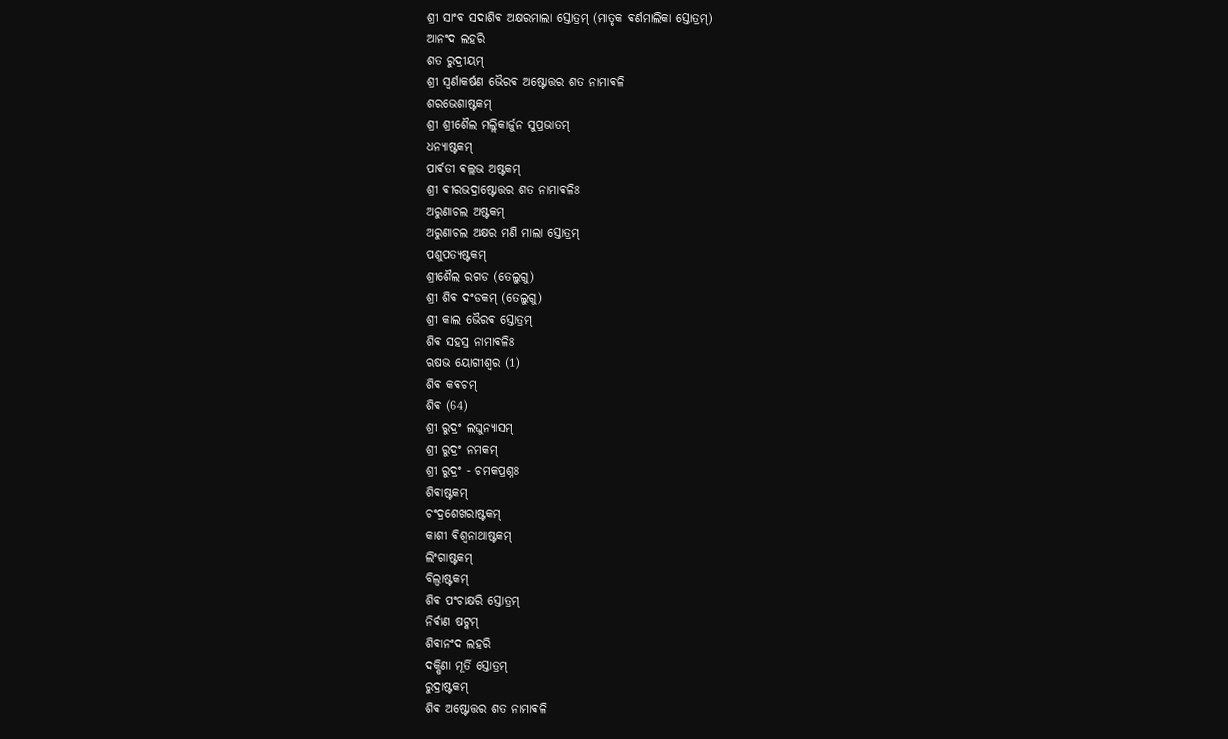ଶ୍ରୀ ସାଂବ ସଦାଶିଵ ଅକ୍ଷରମାଲା ସ୍ତୋତ୍ରମ୍ (ମାତୃକ ଵର୍ଣମାଲିକା ସ୍ତୋତ୍ରମ୍)
ଆନଂଦ ଲହରି
ଶତ ରୁଦ୍ରୀୟମ୍
ଶ୍ରୀ ସ୍ଵର୍ଣାକର୍ଷଣ ଭୈରଵ ଅଷ୍ଟୋତ୍ତର ଶତ ନାମାଵଳି
ଶରଭେଶାଷ୍ଟକମ୍
ଶ୍ରୀ ଶ୍ରୀଶୈଲ ମଲ୍ଲିକାର୍ଜୁନ ସୁପ୍ରଭାତମ୍
ଧନ୍ୟାଷ୍ଟକମ୍
ପାର୍ଵତୀ ଵଲ୍ଲଭ ଅଷ୍ଟକମ୍
ଶ୍ରୀ ଵୀରଭଦ୍ରାଷ୍ଟୋତ୍ତର ଶତ ନାମାଵଳିଃ
ଅରୁଣାଚଲ ଅଷ୍ଟକମ୍
ଅରୁଣାଚଲ ଅକ୍ଷର ମଣି ମାଲା ସ୍ତୋତ୍ରମ୍
ପଶୁପତ୍ୟଷ୍ଟକମ୍
ଶ୍ରୀଶୈଲ ରଗଡ (ତେଲୁଗୁ)
ଶ୍ରୀ ଶିଵ ଦଂଡକମ୍ (ତେଲୁଗୁ)
ଶ୍ରୀ କାଲ ଭୈରଵ ସ୍ତୋତ୍ରମ୍
ଶିଵ ସହସ୍ର ନାମାଵଳିଃ
ଋଷଭ ୟୋଗୀଶ୍ଵର (1)
ଶିଵ କଵଚମ୍
ଶିଵ (64)
ଶ୍ରୀ ରୁଦ୍ରଂ ଲଘୁନ୍ୟାସମ୍
ଶ୍ରୀ ରୁଦ୍ରଂ ନମକମ୍
ଶ୍ରୀ ରୁଦ୍ରଂ - ଚମକପ୍ରଶ୍ନଃ
ଶିଵାଷ୍ଟକମ୍
ଚଂଦ୍ରଶେଖରାଷ୍ଟକମ୍
କାଶୀ ଵିଶ୍ଵନାଥାଷ୍ଟକମ୍
ଲିଂଗାଷ୍ଟକମ୍
ବିଲ୍ଵାଷ୍ଟକମ୍
ଶିଵ ପଂଚାକ୍ଷରି ସ୍ତୋତ୍ରମ୍
ନିର୍ଵାଣ ଷଟ୍କମ୍
ଶିଵାନଂଦ ଲହରି
ଦକ୍ଷିଣା ମୂର୍ତି ସ୍ତୋତ୍ରମ୍
ରୁଦ୍ରାଷ୍ଟକମ୍
ଶିଵ ଅଷ୍ଟୋତ୍ତର ଶତ ନାମାଵଳି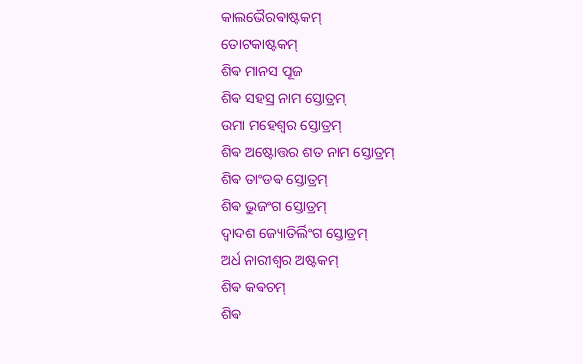କାଲଭୈରଵାଷ୍ଟକମ୍
ତୋଟକାଷ୍ଟକମ୍
ଶିଵ ମାନସ ପୂଜ
ଶିଵ ସହସ୍ର ନାମ ସ୍ତୋତ୍ରମ୍
ଉମା ମହେଶ୍ଵର ସ୍ତୋତ୍ରମ୍
ଶିଵ ଅଷ୍ଟୋତ୍ତର ଶତ ନାମ ସ୍ତୋତ୍ରମ୍
ଶିଵ ତାଂଡଵ ସ୍ତୋତ୍ରମ୍
ଶିଵ ଭୁଜଂଗ ସ୍ତୋତ୍ରମ୍
ଦ୍ଵାଦଶ ଜ୍ୟୋତିର୍ଲିଂଗ ସ୍ତୋତ୍ରମ୍
ଅର୍ଧ ନାରୀଶ୍ଵର ଅଷ୍ଟକମ୍
ଶିଵ କଵଚମ୍
ଶିଵ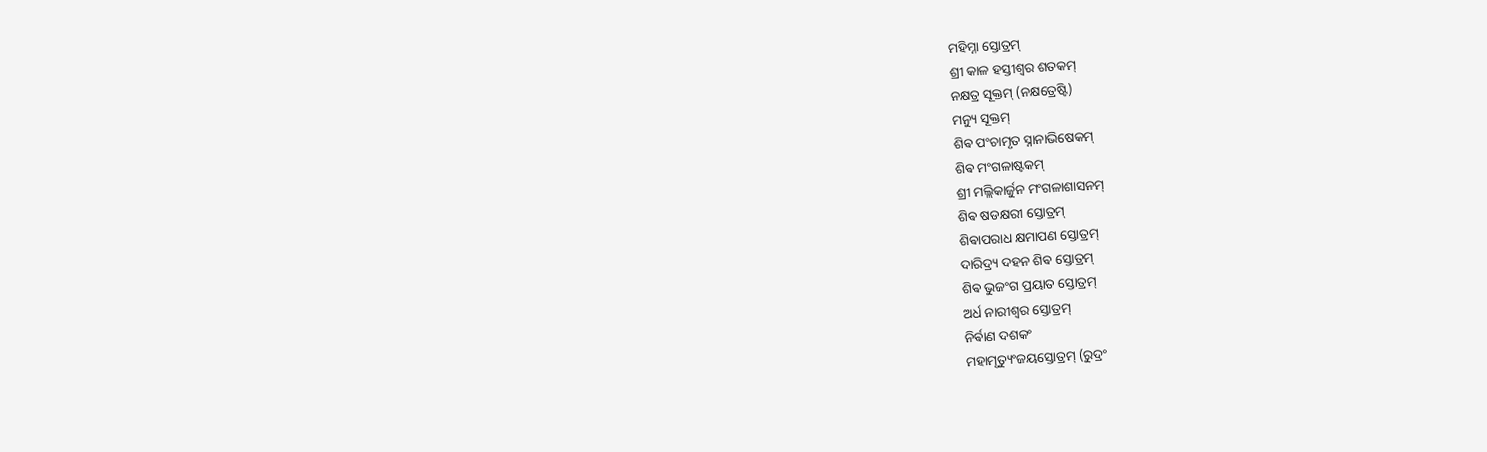ମହିମ୍ନା ସ୍ତୋତ୍ରମ୍
ଶ୍ରୀ କାଳ ହସ୍ତୀଶ୍ଵର ଶତକମ୍
ନକ୍ଷତ୍ର ସୂକ୍ତମ୍ (ନକ୍ଷତ୍ରେଷ୍ଟି)
ମନ୍ୟୁ ସୂକ୍ତମ୍
ଶିଵ ପଂଚାମୃତ ସ୍ନାନାଭିଷେକମ୍
ଶିଵ ମଂଗଳାଷ୍ଟକମ୍
ଶ୍ରୀ ମଲ୍ଲିକାର୍ଜୁନ ମଂଗଳାଶାସନମ୍
ଶିଵ ଷଡକ୍ଷରୀ ସ୍ତୋତ୍ରମ୍
ଶିଵାପରାଧ କ୍ଷମାପଣ ସ୍ତୋତ୍ରମ୍
ଦାରିଦ୍ର୍ୟ ଦହନ ଶିଵ ସ୍ତୋତ୍ରମ୍
ଶିଵ ଭୁଜଂଗ ପ୍ରୟାତ ସ୍ତୋତ୍ରମ୍
ଅର୍ଧ ନାରୀଶ୍ଵର ସ୍ତୋତ୍ରମ୍
ନିର୍ଵାଣ ଦଶକଂ
ମହାମୃତ୍ୟୁଂଜୟସ୍ତୋତ୍ରମ୍ (ରୁଦ୍ରଂ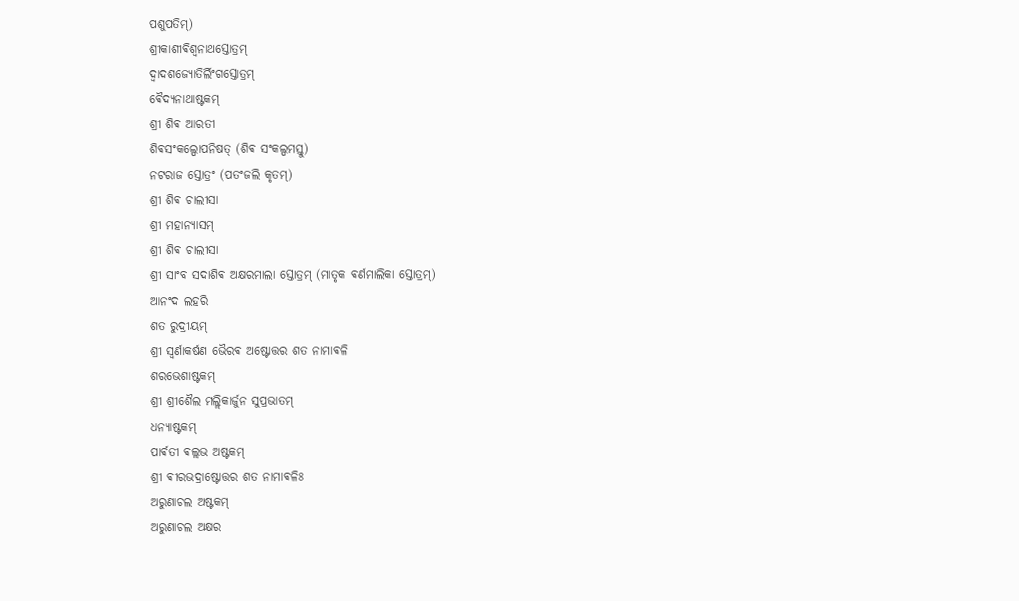ପଶୁପତିମ୍)
ଶ୍ରୀକାଶୀଵିଶ୍ଵନାଥସ୍ତୋତ୍ରମ୍
ଦ୍ଵାଦଶଜ୍ୟୋତିର୍ଲିଂଗସ୍ତୋତ୍ରମ୍
ଵୈଦ୍ୟନାଥାଷ୍ଟକମ୍
ଶ୍ରୀ ଶିଵ ଆରତୀ
ଶିଵସଂକଲ୍ପୋପନିଷତ୍ (ଶିଵ ସଂକଲ୍ପମସ୍ତୁ)
ନଟରାଜ ସ୍ତୋତ୍ରଂ (ପତଂଜଲି କୃତମ୍)
ଶ୍ରୀ ଶିଵ ଚାଲୀସା
ଶ୍ରୀ ମହାନ୍ୟାସମ୍
ଶ୍ରୀ ଶିଵ ଚାଲୀସା
ଶ୍ରୀ ସାଂବ ସଦାଶିଵ ଅକ୍ଷରମାଲା ସ୍ତୋତ୍ରମ୍ (ମାତୃକ ଵର୍ଣମାଲିକା ସ୍ତୋତ୍ରମ୍)
ଆନଂଦ ଲହରି
ଶତ ରୁଦ୍ରୀୟମ୍
ଶ୍ରୀ ସ୍ଵର୍ଣାକର୍ଷଣ ଭୈରଵ ଅଷ୍ଟୋତ୍ତର ଶତ ନାମାଵଳି
ଶରଭେଶାଷ୍ଟକମ୍
ଶ୍ରୀ ଶ୍ରୀଶୈଲ ମଲ୍ଲିକାର୍ଜୁନ ସୁପ୍ରଭାତମ୍
ଧନ୍ୟାଷ୍ଟକମ୍
ପାର୍ଵତୀ ଵଲ୍ଲଭ ଅଷ୍ଟକମ୍
ଶ୍ରୀ ଵୀରଭଦ୍ରାଷ୍ଟୋତ୍ତର ଶତ ନାମାଵଳିଃ
ଅରୁଣାଚଲ ଅଷ୍ଟକମ୍
ଅରୁଣାଚଲ ଅକ୍ଷର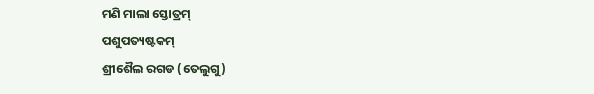ମଣି ମାଲା ସ୍ତୋତ୍ରମ୍
ପଶୁପତ୍ୟଷ୍ଟକମ୍
ଶ୍ରୀଶୈଲ ରଗଡ (ତେଲୁଗୁ)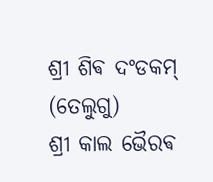ଶ୍ରୀ ଶିଵ ଦଂଡକମ୍ (ତେଲୁଗୁ)
ଶ୍ରୀ କାଲ ଭୈରଵ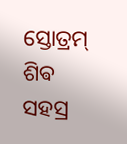ସ୍ତୋତ୍ରମ୍
ଶିଵ ସହସ୍ର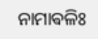ନାମାଵଳିଃ